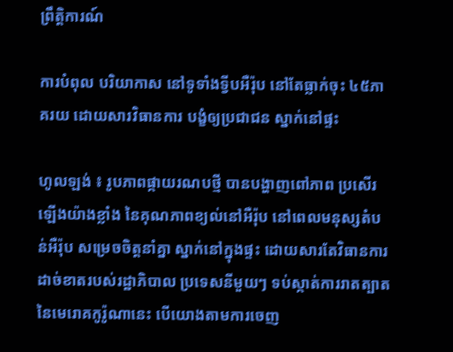ព្រឹត្តិការណ៍

ការបំពុល បរិយាកាស នៅទូទាំងទ្វីបអឺរ៉ុប នៅតែធ្លាក់ចុះ ៤៥ភាគរយ ដោយសារវិធានការ បង្ខំឲ្យប្រជាជន ស្នាក់នៅផ្ទះ

ហូលឡង់ ៖ រូបភាពផ្កាយរណបថ្មី បានបង្ហាញពៅភាព ប្រសើរឡើងយ៉ាងខ្លាំង នៃគុណភាពខ្យល់នៅអឺរ៉ុប នៅពេលមនុស្សតំបន់អឺរ៉ុប សម្រេចចិត្តនាំគ្នា ស្នាក់នៅក្នុងផ្ទះ ដោយសារតែវិធានការ ដាច់ខាតរបស់រដ្ឋាភិបាល ប្រទេសនីមួយៗ ទប់ស្កាត់ការរាតត្បាត នៃមេរោគកូរ៉ូណានេះ បើយោងតាមការចេញ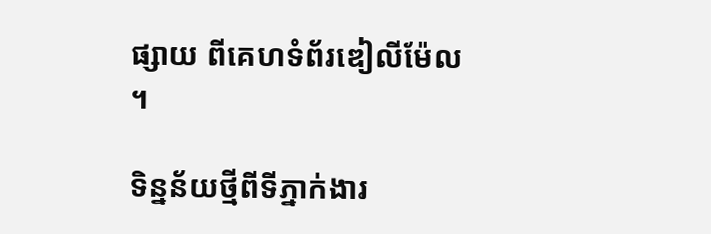ផ្សាយ ពីគេហទំព័រឌៀលីម៉ែល ។

ទិន្នន័យថ្មីពីទីភ្នាក់ងារ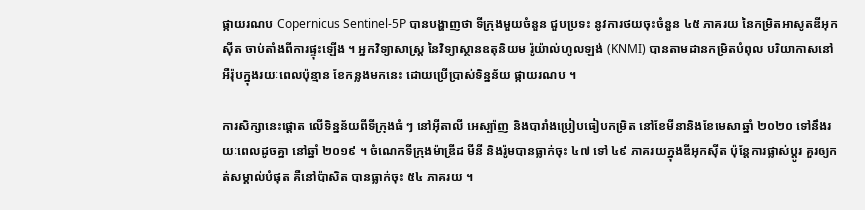ផ្កាយរណប Copernicus Sentinel-5P បានបង្ហាញថា ទីក្រុងមួយចំនួន ជួបប្រទះ នូវការថយចុះចំនួន ៤៥ ភាគរយ នៃកម្រិតអាសូតឌីអុកស៊ីត ចាប់តាំងពីការផ្ទុះឡើង ។ អ្នកវិទ្យាសាស្ត្រ នៃវិទ្យាស្ថានឧតុនិយម រ៉ូយ៉ាល់ហូលឡង់ (KNMI) បានតាមដានកម្រិតបំពុល បរិយាកាសនៅអឺរ៉ុបក្នុងរយៈពេលប៉ុន្មាន ខែកន្លងមកនេះ ដោយប្រើប្រាស់ទិន្នន័យ ផ្កាយរណប ។

ការសិក្សានេះផ្តោត លើទិន្នន័យពីទីក្រុងធំ ៗ នៅអ៊ីតាលី អេស្ប៉ាញ និងបារាំងប្រៀបធៀបកម្រិត នៅខែមីនានិងខែមេសាឆ្នាំ ២០២០ ទៅនឹងរយៈពេលដូចគ្នា នៅឆ្នាំ ២០១៩ ។ ចំណេកទីក្រុងម៉ាឌ្រីដ មីនី និងរ៉ូមបានធ្លាក់ចុះ ៤៧ ទៅ ៤៩ ភាគរយក្នុងឌីអុកស៊ីត ប៉ុន្តែការផ្លាស់ប្តូរ គួរឲ្យកត់សម្គាល់បំផុត គឺនៅប៉ាសិត បានធ្លាក់ចុះ ៥៤ ភាគរយ ។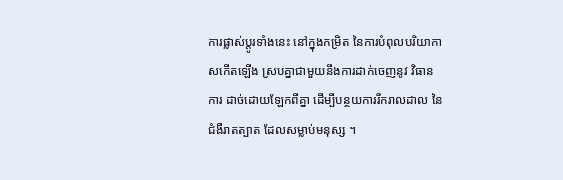ការផ្លាស់ប្តូរទាំងនេះ នៅក្នុងកម្រិត នៃការបំពុលបរិយាកាសកើតឡើង ស្របគ្នាជាមួយនឹងការដាក់ចេញនូវ វិធានការ ដាច់ដោយឡែកពីគ្នា ដើម្បីបន្ថយការរីករាលដាល នៃជំងឺរាតត្បាត ដែលសម្លាប់មនុស្ស ។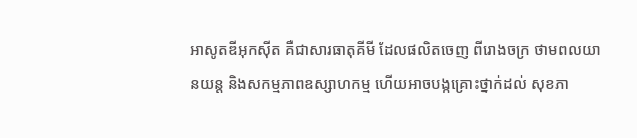អាសូតឌីអុកស៊ីត គឺជាសារធាតុគីមី ដែលផលិតចេញ ពីរោងចក្រ ថាមពលយានយន្ត និងសកម្មភាពឧស្សាហកម្ម ហើយអាចបង្កគ្រោះថ្នាក់ដល់ សុខភា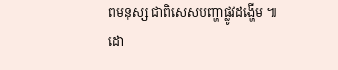ពមនុស្ស ជាពិសេសបញ្ហាផ្លូវដង្ហើម ៕
ដោ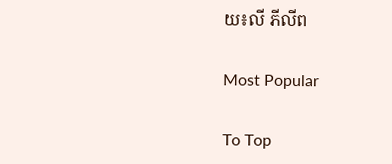យ៖លី ភីលីព

Most Popular

To Top